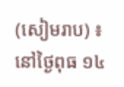(សៀមរាប) ៖ នៅថ្ងៃពុធ ១៤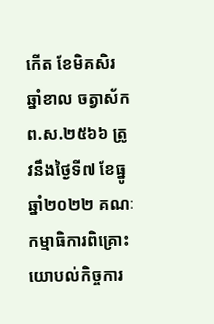កើត ខែមិគសិរ ឆ្នាំខាល ចត្វាស័ក ព.ស.២៥៦៦ ត្រូវនឹងថ្ងៃទី៧ ខែធ្នូ ឆ្នាំ២០២២ គណៈកម្មាធិការពិគ្រោះយោបល់កិច្ចការ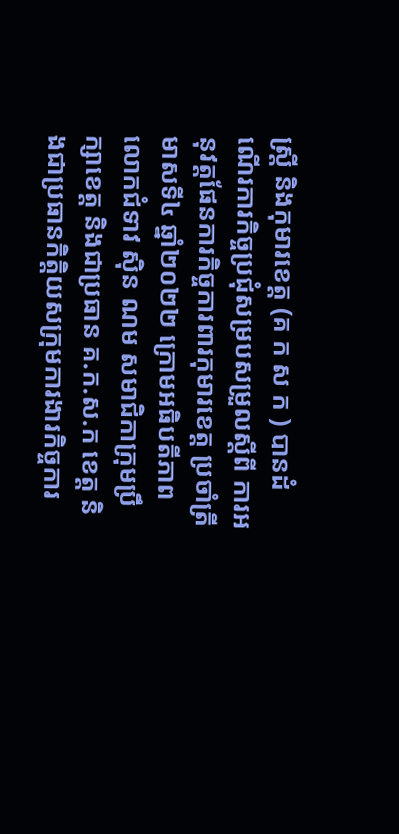ស្ត្រី និងកុមារខេត្ត (គ ក ស ក ) បានដំណើរការកិច្ចប្រជុំសម្របសម្រួលស្តីពី ការអនុវត្តផែនការកិច្ចការពារកុមារខេត្ត ប្រចាំត្រីមាសទី៤ ឆ្នាំ២០២២ ក្រោមអធិបតីភាពលោកជំទាវ ស៊ិន ណម សមាជិកាក្រុមប្រឹក្សាខេត្ត និងជាប្រធាន គ.ក.ស.ក ខេត្ត និងជាប្រធានកិត្តិយសក្រុមការងារកិច្ចការ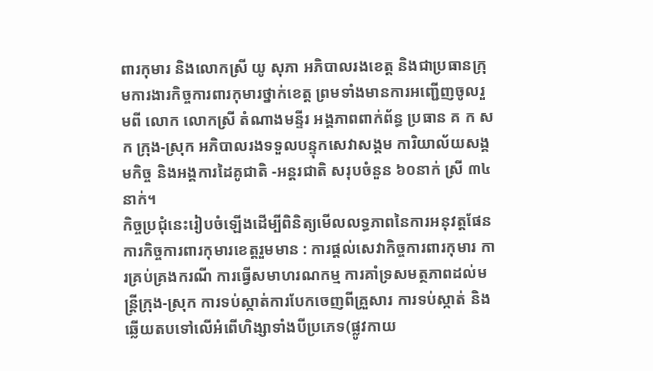ពារកុមារ និងលោកស្រី យូ សុភា អភិបាលរងខេត្ត និងជាប្រធានក្រុមការងារកិច្ចការពារកុមារថ្នាក់ខេត្ត ព្រមទាំងមានការអញ្ជើញចូលរួមពី លោក លោកស្រី តំណាងមន្ទីរ អង្គភាពពាក់ព័ន្ធ ប្រធាន គ ក ស ក ក្រុង-ស្រុក អភិបាលរងទទួលបន្ទុកសេវាសង្គម ការិយាល័យសង្គមកិច្ច និងអង្គការដៃគូជាតិ -អន្តរជាតិ សរុបចំនួន ៦០នាក់ ស្រី ៣៤នាក់។
កិច្ចប្រជុំនេះរៀបចំឡើងដើម្បីពិនិត្យមើលលទ្ធភាពនៃការអនុវត្តផែនការកិច្ចការពារកុមារខេត្តរួមមាន : ការផ្តល់សេវាកិច្ចការពារកុមារ ការគ្រប់គ្រងករណី ការធ្វើសមាហរណកម្ម ការគាំទ្រសមត្ថភាពដល់មន្ត្រីក្រុង-ស្រុក ការទប់ស្កាត់ការបែកចេញពីគ្រួសារ ការទប់ស្កាត់ និងឆ្លើយតបទៅលើអំពើហិង្សាទាំងបីប្រភេទ(ផ្លូវកាយ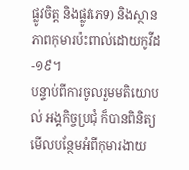ផ្លូវចិត្ត និងផ្លូវភេទ) និងស្ថានភាពកុមារប៉ះពាល់ដោយកូវីដ-១៩។
បន្ទាប់ពីការចូលរួមមតិយោបល់ អង្គកិច្ចប្រជុំ ក៏បានពិនិត្យមើលបន្ថែមអំពីកុមារងាយ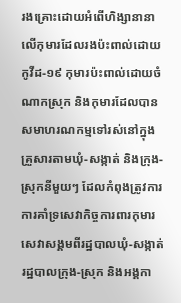រងគ្រោះដោយអំពើហិង្សានានាលើកុមារដែលរងប៉ះពាល់ដោយកូវីដ-១៩ កុមារប៉ះពាល់ដោយចំណាកស្រុក និងកុមារដែលបានសមាហរណកម្មទៅរស់នៅក្នុងគ្រួសារតាមឃុំ-សង្កាត់ និងក្រុង-ស្រុកនីមួយៗ ដែលកំពុងត្រូវការការគាំទ្រសេវាកិច្ចការពារកុមារ សេវាសង្គមពីរដ្ឋបាលឃុំ-សង្កាត់ រដ្ឋបាលក្រុង-ស្រុក និងអង្គកា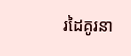រដៃគូរនា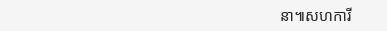នា៕សហការី